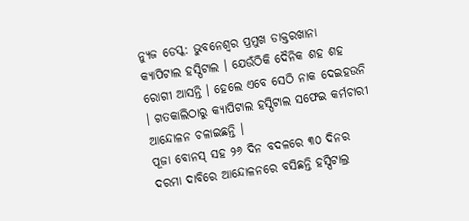ନ୍ୟୁଜ ଡେସ୍କ: ଭୁବନେଶ୍ବର ପ୍ରମୁଖ ଡାକ୍ତରଖାନା କ୍ୟାପିଟାଲ ହସ୍ପିଟାଲ । ଯେଉଁଠିକି ଦୈନିକ ଶହ ଶହ ରୋଗୀ ଆସନ୍ତି । ହେଲେ ଏବେ ସେଠି ନାକ ଦେଇହଉନି । ଗତକାଲିଠାରୁ କ୍ୟାପିଟାଲ ହସ୍ପିଟାଲ ସଫେଇ କର୍ମଚାରୀ ଆନ୍ଦୋଳନ ଚଳାଇଛନ୍ତି ।
ପୂଜା ବୋନସ୍ ସହ ୨୬ ଦିନ ବଦଳରେ ୩୦ ଦିନର ଦରମା ଦାବିରେ ଆନ୍ଦୋଳନରେ ବସିଛନ୍ତି ହସ୍ପିଟାଲ୍ର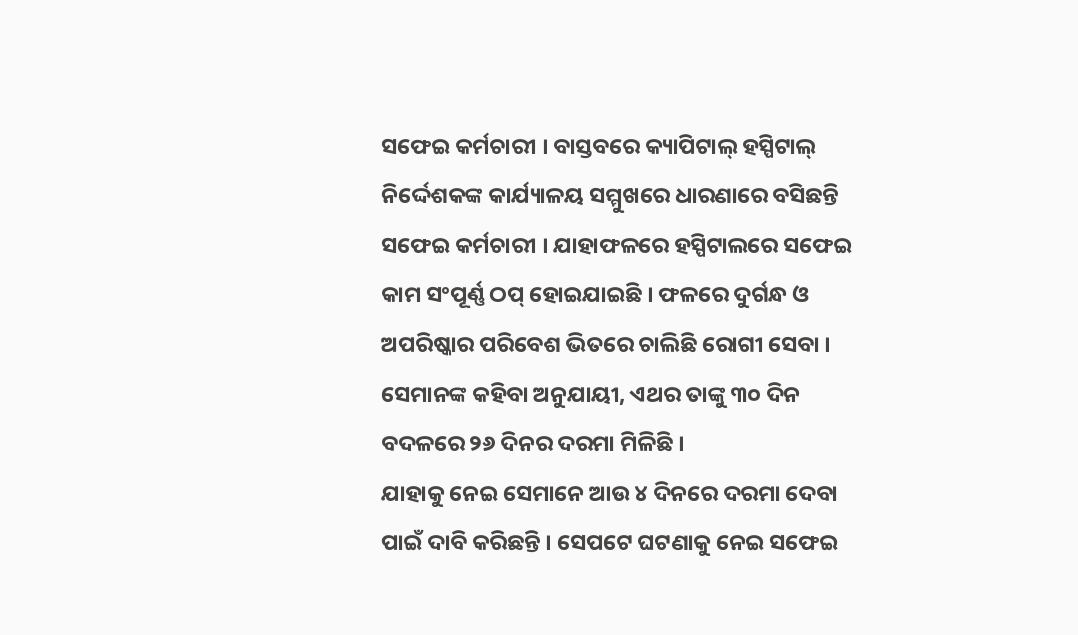ସଫେଇ କର୍ମଚାରୀ । ବାସ୍ତବରେ କ୍ୟାପିଟାଲ୍ ହସ୍ପିଟାଲ୍ ନିର୍ଦ୍ଦେଶକଙ୍କ କାର୍ଯ୍ୟାଳୟ ସମ୍ମୁଖରେ ଧାରଣାରେ ବସିଛନ୍ତି ସଫେଇ କର୍ମଚାରୀ । ଯାହାଫଳରେ ହସ୍ପିଟାଲରେ ସଫେଇ କାମ ସଂପୂର୍ଣ୍ଣ ଠପ୍ ହୋଇଯାଇଛି । ଫଳରେ ଦୁର୍ଗନ୍ଧ ଓ ଅପରିଷ୍କାର ପରିବେଶ ଭିତରେ ଚାଲିଛି ରୋଗୀ ସେବା । ସେମାନଙ୍କ କହିବା ଅନୁଯାୟୀ, ଏଥର ତାଙ୍କୁ ୩୦ ଦିନ ବଦଳରେ ୨୬ ଦିନର ଦରମା ମିଳିଛି ।
ଯାହାକୁ ନେଇ ସେମାନେ ଆଉ ୪ ଦିନରେ ଦରମା ଦେବା ପାଇଁ ଦାବି କରିଛନ୍ତି । ସେପଟେ ଘଟଣାକୁ ନେଇ ସଫେଇ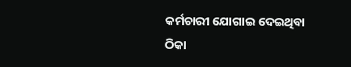କର୍ମଚାରୀ ଯୋଗାଇ ଦେଇଥିବା ଠିକା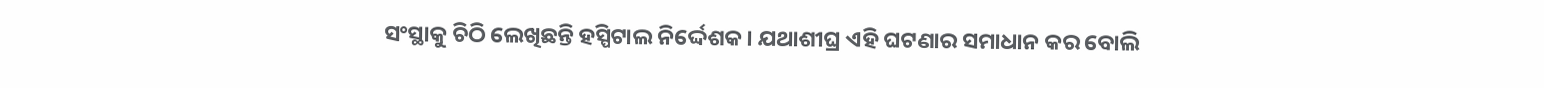ସଂସ୍ଥାକୁ ଚିଠି ଲେଖିଛନ୍ତି ହସ୍ପିଟାଲ ନିର୍ଦ୍ଦେଶକ । ଯଥାଶୀଘ୍ର ଏହି ଘଟଣାର ସମାଧାନ କର ବୋଲି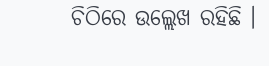ଚିଠିରେ ଉଲ୍ଲେଖ ରହିଛି ।